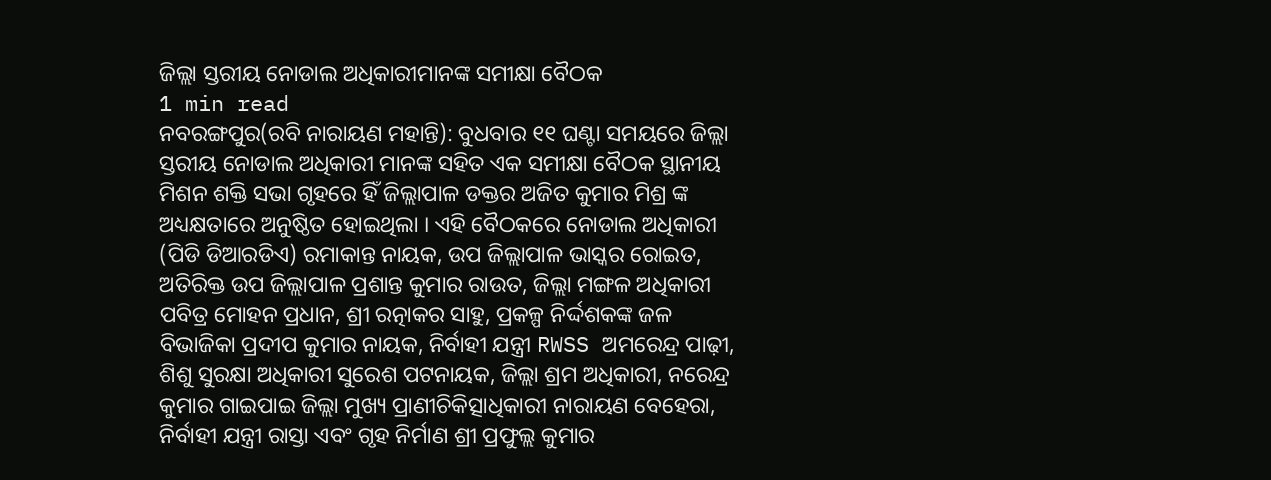ଜିଲ୍ଲା ସ୍ତରୀୟ ନୋଡାଲ ଅଧିକାରୀମାନଙ୍କ ସମୀକ୍ଷା ବୈଠକ
1 min read
ନବରଙ୍ଗପୁର(ରବି ନାରାୟଣ ମହାନ୍ତି): ବୁଧବାର ୧୧ ଘଣ୍ଟା ସମୟରେ ଜିଲ୍ଲା ସ୍ତରୀୟ ନୋଡାଲ ଅଧିକାରୀ ମାନଙ୍କ ସହିତ ଏକ ସମୀକ୍ଷା ବୈଠକ ସ୍ଥାନୀୟ ମିଶନ ଶକ୍ତି ସଭା ଗୃହରେ ହିଁ ଜିଲ୍ଲାପାଳ ଡକ୍ତର ଅଜିତ କୁମାର ମିଶ୍ର ଙ୍କ ଅଧ୍ୟକ୍ଷତାରେ ଅନୁଷ୍ଠିତ ହୋଇଥିଲା । ଏହି ବୈଠକରେ ନୋଡାଲ ଅଧିକାରୀ (ପିଡି ଡିଆରଡିଏ) ରମାକାନ୍ତ ନାୟକ, ଉପ ଜିଲ୍ଲାପାଳ ଭାସ୍କର ରୋଇତ, ଅତିରିକ୍ତ ଉପ ଜିଲ୍ଲାପାଳ ପ୍ରଶାନ୍ତ କୁମାର ରାଉତ, ଜିଲ୍ଲା ମଙ୍ଗଳ ଅଧିକାରୀ ପବିତ୍ର ମୋହନ ପ୍ରଧାନ, ଶ୍ରୀ ରତ୍ନାକର ସାହୁ, ପ୍ରକଳ୍ପ ନିର୍ଦ୍ଦଶକଙ୍କ ଜଳ ବିଭାଜିକା ପ୍ରଦୀପ କୁମାର ନାୟକ, ନିର୍ବାହୀ ଯନ୍ତ୍ରୀ RWSS ଅମରେନ୍ଦ୍ର ପାଢ଼ୀ, ଶିଶୁ ସୁରକ୍ଷା ଅଧିକାରୀ ସୁରେଶ ପଟନାୟକ, ଜିଲ୍ଲା ଶ୍ରମ ଅଧିକାରୀ, ନରେନ୍ଦ୍ର କୁମାର ଗାଇପାଇ ଜିଲ୍ଲା ମୁଖ୍ୟ ପ୍ରାଣୀଚିକିତ୍ସାଧିକାରୀ ନାରାୟଣ ବେହେରା, ନିର୍ବାହୀ ଯନ୍ତ୍ରୀ ରାସ୍ତା ଏବଂ ଗୃହ ନିର୍ମାଣ ଶ୍ରୀ ପ୍ରଫୁଲ୍ଲ କୁମାର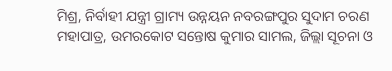ମିଶ୍ର, ନିର୍ବାହୀ ଯନ୍ତ୍ରୀ ଗ୍ରାମ୍ୟ ଉନ୍ନୟନ ନବରଙ୍ଗପୁର ସୁଦାମ ଚରଣ ମହାପାତ୍ର, ଉମରକୋଟ ସନ୍ତୋଷ କୁମାର ସାମଲ, ଜିଲ୍ଲା ସୂଚନା ଓ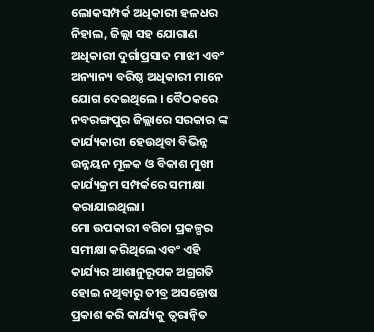ଲୋକସମ୍ପର୍କ ଅଧିକାରୀ ହଳଧର ନିହାଲ, ଜିଲ୍ଲା ସହ ଯୋଗାଣ ଅଧିକାରୀ ଦୁର୍ଗାପ୍ରସାଦ ମାଝୀ ଏବଂ ଅନ୍ୟାନ୍ୟ ବରିଷ୍ଠ ଅଧିକାରୀ ମାନେ ଯୋଗ ଦେଇଥିଲେ । ବୈଠକରେ ନବରଙ୍ଗପୁର ଜିଲ୍ଲାରେ ସରକାର ଙ୍କ କାର୍ଯ୍ୟକାରୀ ହେଉଥିବା ବିଭିନ୍ନ ଉନ୍ନୟନ ମୂଳକ ଓ ବିକାଶ ମୁଖୀ କାର୍ଯ୍ୟକ୍ରମ ସମ୍ପର୍କରେ ସମୀକ୍ଷା କରାଯାଇଥିଲା।
ମୋ ଉପକାରୀ ବଗିଚା ପ୍ରକଳ୍ପର ସମୀକ୍ଷା କରିଥିଲେ ଏବଂ ଏହି କାର୍ଯ୍ୟର ଆଶାନୁରୂପକ ଅଗ୍ରଗତି ହୋଇ ନଥିବାରୁ ତୀବ୍ର ଅସନ୍ତୋଷ ପ୍ରକାଶ କରି କାର୍ଯ୍ୟକୁ ତ୍ୱରାନ୍ୱିତ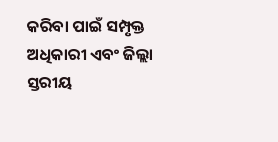କରିବା ପାଇଁ ସମ୍ପୃକ୍ତ ଅଧିକାରୀ ଏବଂ ଜିଲ୍ଲା ସ୍ତରୀୟ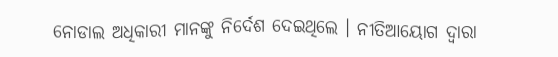ନୋଡାଲ ଅଧିକାରୀ ମାନଙ୍କୁ ନିର୍ଦେଶ ଦେଇଥିଲେ । ନୀତିଆୟୋଗ ଦ୍ୱାରା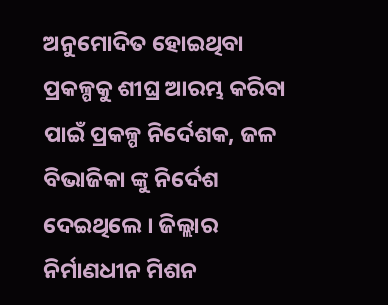ଅନୁମୋଦିତ ହୋଇଥିବା ପ୍ରକଳ୍ପକୁ ଶୀଘ୍ର ଆରମ୍ଭ କରିବା ପାଇଁ ପ୍ରକଳ୍ପ ନିର୍ଦେଶକ, ଜଳ ବିଭାଜିକା ଙ୍କୁ ନିର୍ଦେଶ ଦେଇଥିଲେ । ଜିଲ୍ଲାର ନିର୍ମାଣଧୀନ ମିଶନ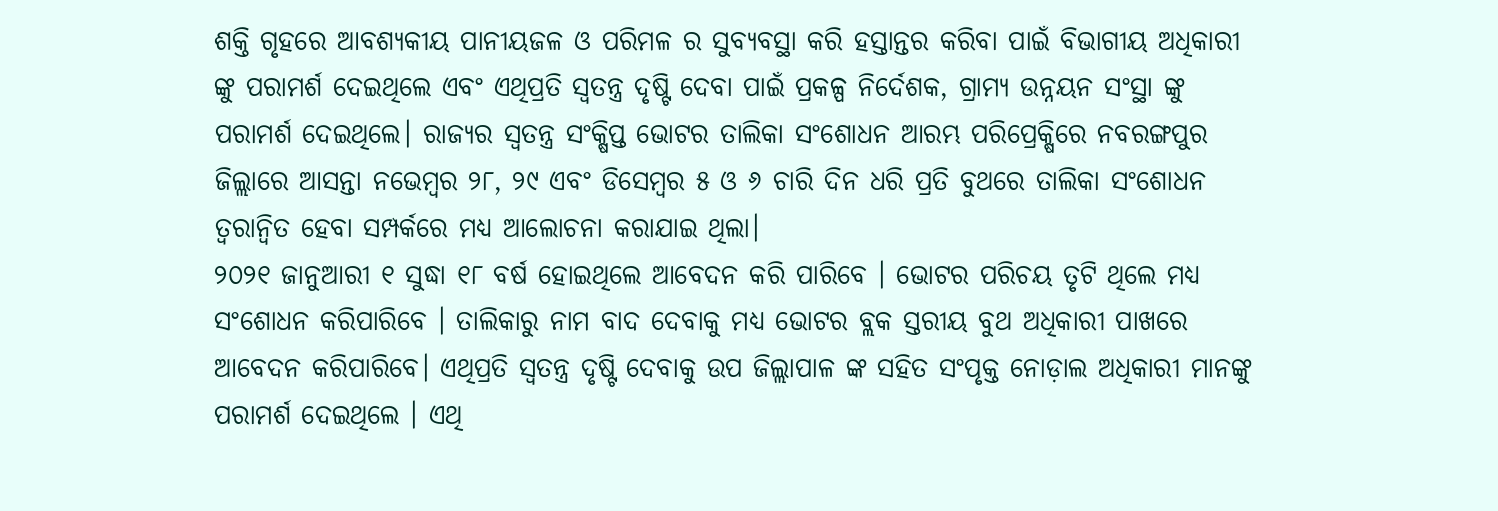ଶକ୍ତି ଗୃହରେ ଆବଶ୍ୟକୀୟ ପାନୀୟଜଳ ଓ ପରିମଳ ର ସୁବ୍ୟବସ୍ଥା କରି ହସ୍ତାନ୍ତର କରିବା ପାଇଁ ବିଭାଗୀୟ ଅଧିକାରୀ ଙ୍କୁ ପରାମର୍ଶ ଦେଇଥିଲେ ଏବଂ ଏଥିପ୍ରତି ସ୍ୱତନ୍ତ୍ର ଦୃଷ୍ଟି ଦେବା ପାଇଁ ପ୍ରକଳ୍ପ ନିର୍ଦେଶକ, ଗ୍ରାମ୍ୟ ଉନ୍ନୟନ ସଂସ୍ଥା ଙ୍କୁ ପରାମର୍ଶ ଦେଇଥିଲେ। ରାଜ୍ୟର ସ୍ୱତନ୍ତ୍ର ସଂକ୍ଷିପ୍ତ ଭୋଟର ତାଲିକା ସଂଶୋଧନ ଆରମ୍ଭ ପରିପ୍ରେକ୍ଷିରେ ନବରଙ୍ଗପୁର ଜିଲ୍ଲାରେ ଆସନ୍ତା ନଭେମ୍ବର ୨୮, ୨୯ ଏବଂ ଡିସେମ୍ବର ୫ ଓ ୬ ଚାରି ଦିନ ଧରି ପ୍ରତି ବୁଥରେ ତାଲିକା ସଂଶୋଧନ ତ୍ୱରାନ୍ୱିତ ହେବା ସମ୍ପର୍କରେ ମଧ୍ୟ ଆଲୋଚନା କରାଯାଇ ଥିଲା।
୨୦୨୧ ଜାନୁଆରୀ ୧ ସୁଦ୍ଧା ୧୮ ବର୍ଷ ହୋଇଥିଲେ ଆବେଦନ କରି ପାରିବେ । ଭୋଟର ପରିଚୟ ତୃଟି ଥିଲେ ମଧ୍ୟ ସଂଶୋଧନ କରିପାରିବେ । ତାଲିକାରୁ ନାମ ବାଦ ଦେବାକୁ ମଧ୍ୟ ଭୋଟର ବ୍ଲକ ସ୍ତରୀୟ ବୁଥ ଅଧିକାରୀ ପାଖରେ ଆବେଦନ କରିପାରିବେ। ଏଥିପ୍ରତି ସ୍ୱତନ୍ତ୍ର ଦୃଷ୍ଟି ଦେବାକୁ ଉପ ଜିଲ୍ଲାପାଳ ଙ୍କ ସହିତ ସଂପୃକ୍ତ ନୋଡ଼ାଲ ଅଧିକାରୀ ମାନଙ୍କୁ ପରାମର୍ଶ ଦେଇଥିଲେ । ଏଥି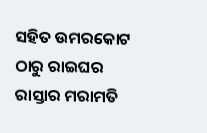ସହିତ ଉମରକୋଟ ଠାରୁ ରାଇଘର ରାସ୍ତାର ମରାମତି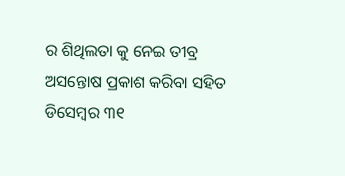ର ଶିଥିଲତା କୁ ନେଇ ତୀବ୍ର ଅସନ୍ତୋଷ ପ୍ରକାଶ କରିବା ସହିତ ଡିସେମ୍ବର ୩୧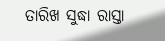ତାରିଖ ସୁଦ୍ଧା ରାସ୍ତା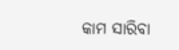କାମ ସାରିବା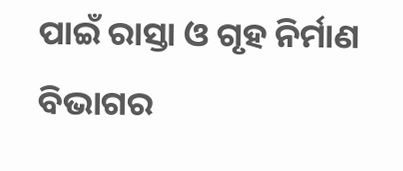ପାଇଁ ରାସ୍ତା ଓ ଗୃହ ନିର୍ମାଣ ବିଭାଗର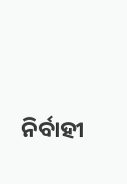ନିର୍ବାହୀ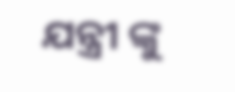ଯନ୍ତ୍ରୀ ଙ୍କୁ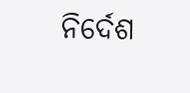ନିର୍ଦେଶ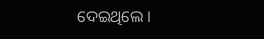ଦେଇଥିଲେ ।